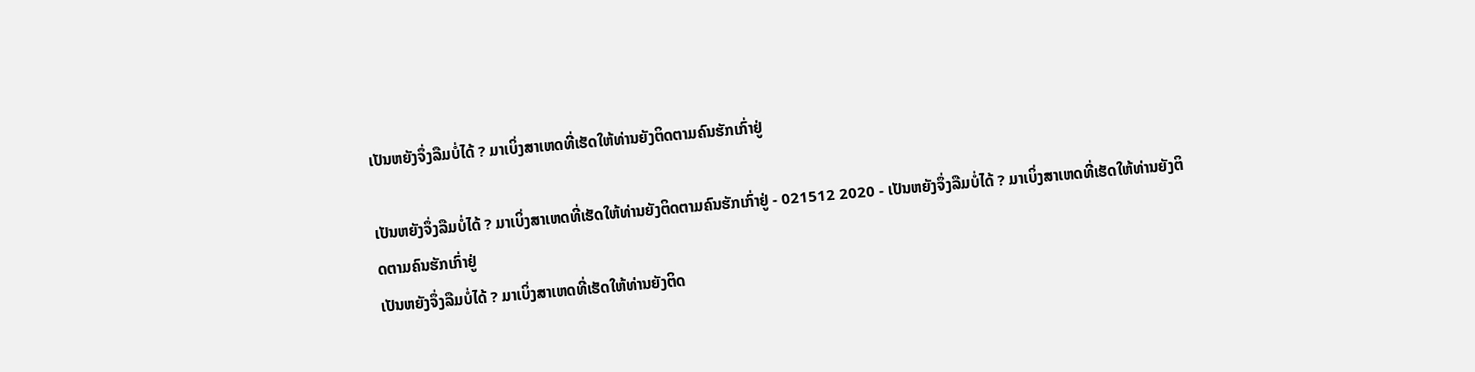ເປັນຫຍັງຈຶ່ງລືມບໍ່ໄດ້ ? ມາເບິ່ງສາເຫດທີ່ເຮັດໃຫ້ທ່ານຍັງຕິດຕາມຄົນຮັກເກົ່າຢູ່

ເປັນຫຍັງຈຶ່ງລືມບໍ່ໄດ້ ? ມາເບິ່ງສາເຫດທີ່ເຮັດໃຫ້ທ່ານຍັງຕິດຕາມຄົນຮັກເກົ່າຢູ່ - 021512 2020 - ເປັນຫຍັງຈຶ່ງລືມບໍ່ໄດ້ ? ມາເບິ່ງສາເຫດທີ່ເຮັດໃຫ້ທ່ານຍັງຕິດຕາມຄົນຮັກເກົ່າຢູ່
ເປັນຫຍັງຈຶ່ງລືມບໍ່ໄດ້ ? ມາເບິ່ງສາເຫດທີ່ເຮັດໃຫ້ທ່ານຍັງຕິດ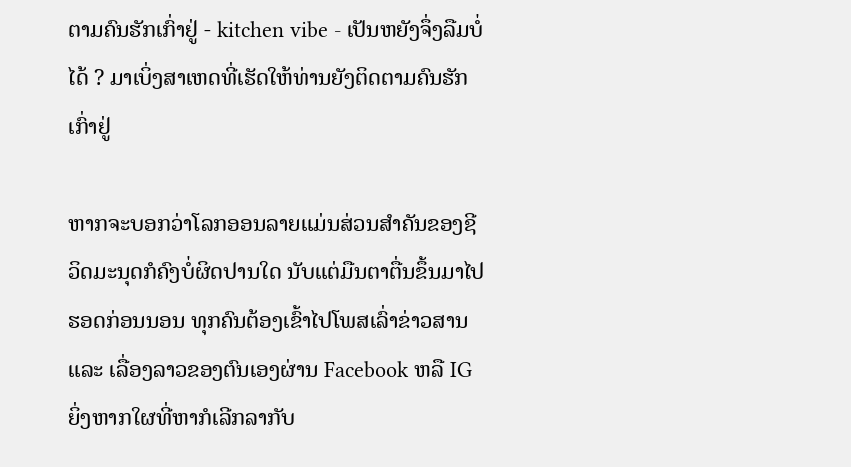ຕາມຄົນຮັກເກົ່າຢູ່ - kitchen vibe - ເປັນຫຍັງຈຶ່ງລືມບໍ່ໄດ້ ? ມາເບິ່ງສາເຫດທີ່ເຮັດໃຫ້ທ່ານຍັງຕິດຕາມຄົນຮັກເກົ່າຢູ່

ຫາກຈະບອກວ່າໂລກອອນລາຍແມ່ນສ່ວນສຳຄັນຂອງຊີວິດມະນຸດກໍຄົງບໍ່ຜິດປານໃດ ນັບແຕ່ມືນຕາຕື່ນຂຶ້ນມາໄປຮອດກ່ອນນອນ ທຸກຄົນຕ້ອງເຂົ້າໄປໂພສເລົ່າຂ່າວສານ ແລະ ເລື່ອງລາວຂອງຕົນເອງຜ່ານ Facebook ຫລື IG ຍິ່ງຫາກໃຜທີ່ຫາກໍເລີກລາກັບ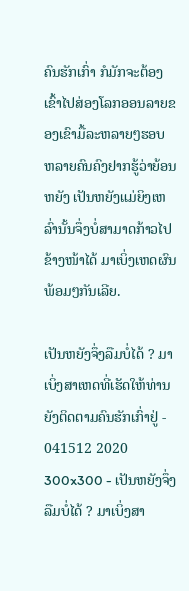ຄົນຮັກເກົ່າ ກໍມັກຈະຕ້ອງເຂົ້າໄປສ່ອງໂລກອອນລາຍຂອງເຂົາມື້ລະຫລາຍໆຮອບ ຫລາຍຄົນຄົງຢາກຮູ້ວ່າຍ້ອນຫຍັງ ເປັນຫຍັງແມ່ຍິງເຫລົ່ານັ້ນຈຶ່ງບໍ່ສາມາດກ້າວໄປຂ້າງໜ້າໄດ້ ມາເບິ່ງເຫດຜົນພ້ອມໆກັນເລີຍ.

ເປັນຫຍັງຈຶ່ງລືມບໍ່ໄດ້ ? ມາເບິ່ງສາເຫດທີ່ເຮັດໃຫ້ທ່ານຍັງຕິດຕາມຄົນຮັກເກົ່າຢູ່ - 041512 2020 300x300 - ເປັນຫຍັງຈຶ່ງລືມບໍ່ໄດ້ ? ມາເບິ່ງສາ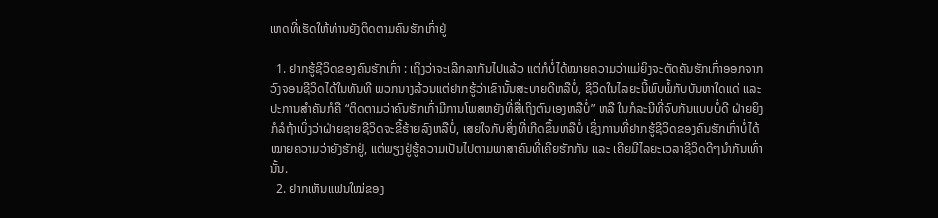ເຫດທີ່ເຮັດໃຫ້ທ່ານຍັງຕິດຕາມຄົນຮັກເກົ່າຢູ່

  1. ຢາກຮູ້ຊີວິດຂອງຄົນຮັກເກົ່າ : ເຖິງວ່າຈະເລີກລາກັນໄປແລ້ວ ແຕ່ກໍບໍ່ໄດ້ໝາຍຄວາມວ່າແມ່ຍິງຈະຕັດຄັນຮັກເກົ່າອອກຈາກວົງຈອນຊີວິດໄດ້ໃນທັນທີ ພວກນາງລ້ວນແຕ່ຢາກຮູ້ວ່າເຂົານັ້ນສະບາຍດີຫລືບໍ່, ຊີວິດໃນໄລຍະນີ້ພົບພໍ້ກັບບັນຫາໃດແດ່ ແລະ ປະການສຳຄັນກໍຄື “ຕິດຕາມວ່າຄົນຮັກເກົ່າມີການໂພສຫຍັງທີ່ສື່ເຖິງຕົນເອງຫລືບໍ່” ຫລື ໃນກໍລະນີທີ່ຈົບກັນແບບບໍ່ດີ ຝ່າຍຍິງກໍລໍຖ້າເບິ່ງວ່າຝ່າຍຊາຍຊີວິດຈະຂີ້ຮ້າຍລົງຫລືບໍ່, ເສຍໃຈກັບສິ່ງທີ່ເກີດຂຶ້ນຫລືບໍ່ ເຊິ່ງການທີ່ຢາກຮູ້ຊີວິດຂອງຄົນຮັກເກົ່າບໍ່ໄດ້ໝາຍຄວາມວ່າຍັງຮັກຢູ່, ແຕ່ພຽງຢູ່ຮູ້ຄວາມເປັນໄປຕາມພາສາຄົນທີ່ເຄີຍຮັກກັນ ແລະ ເຄີຍມີໄລຍະເວລາຊີວິດດີໆນຳກັນເທົ່ານັ້ນ.
  2. ຢາກເຫັນແຟນໃໝ່ຂອງ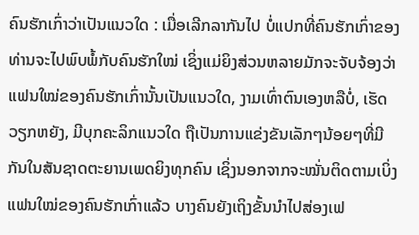ຄົນຮັກເກົ່າວ່າເປັນແນວໃດ : ເມື່ອເລີກລາກັນໄປ ບໍ່ແປກທີ່ຄົນຮັກເກົ່າຂອງທ່ານຈະໄປພົບພໍ້ກັບຄົນຮັກໃໝ່ ເຊິ່ງແມ່ຍິງສ່ວນຫລາຍມັກຈະຈັບຈ້ອງວ່າແຟນໃໝ່ຂອງຄົນຮັກເກົ່ານັ້ນເປັນແນວໃດ, ງາມເທົ່າຕົນເອງຫລືບໍ່, ເຮັດວຽກຫຍັງ, ມີບຸກຄະລິກແນວໃດ ຖືເປັນການແຂ່ງຂັນເລັກໆນ້ອຍໆທີ່ມີກັນໃນສັນຊາດຕະຍານເພດຍິງທຸກຄົນ ເຊິ່ງນອກຈາກຈະໝັ່ນຕິດຕາມເບິ່ງແຟນໃໝ່ຂອງຄົນຮັກເກົ່າແລ້ວ ບາງຄົນຍັງເຖິງຂັ້ນນຳໄປສ່ອງເຟ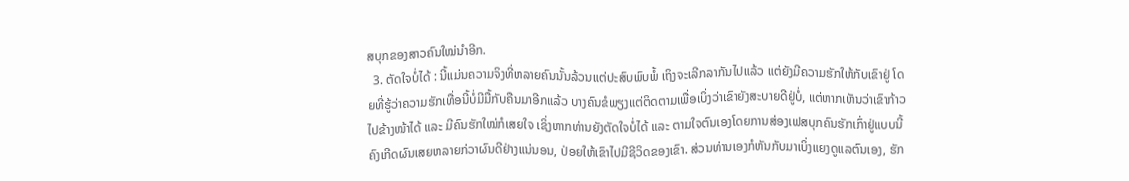ສບຸກຂອງສາວຄົນໃໝ່ນຳອີກ.
  3. ຕັດໃຈບໍ່ໄດ້ : ນີ້ແມ່ນຄວາມຈິງທີ່ຫລາຍຄົນນັ້ນລ້ວນແຕ່ປະສົບພົບພໍ້ ເຖິງຈະເລີກລາກັນໄປແລ້ວ ແຕ່ຍັງມີຄວາມຮັກໃຫ້ກັບເຂົາຢູ່ ໂດຍທີ່ຮູ້ວ່າຄວາມຮັກເທື່ອນີ້ບໍ່ມີມື້ກັບຄືນມາອີກແລ້ວ ບາງຄົນຂໍພຽງແຕ່ຕິດຕາມເພື່ອເບິ່ງວ່າເຂົາຍັງສະບາຍດີຢູ່ບໍ່, ແຕ່ຫາກເຫັນວ່າເຂົາກ້າວໄປຂ້າງໜ້າໄດ້ ແລະ ມີຄົນຮັກໃໝ່ກໍເສຍໃຈ ເຊິ່ງຫາກທ່ານຍັງຕັດໃຈບໍ່ໄດ້ ແລະ ຕາມໃຈຕົນເອງໂດຍການສ່ອງເຟສບຸກຄົນຮັກເກົ່າຢູ່ແບບນີ້ ຄົງເກີດຜົນເສຍຫລາຍກ່ວາຜົນດີຢ່າງແນ່ນອນ, ປ່ອຍໃຫ້ເຂົາໄປມີຊີວິດຂອງເຂົາ. ສ່ວນທ່ານເອງກໍຫັນກັບມາເບິ່ງແຍງດູແລຕົນເອງ, ຮັກ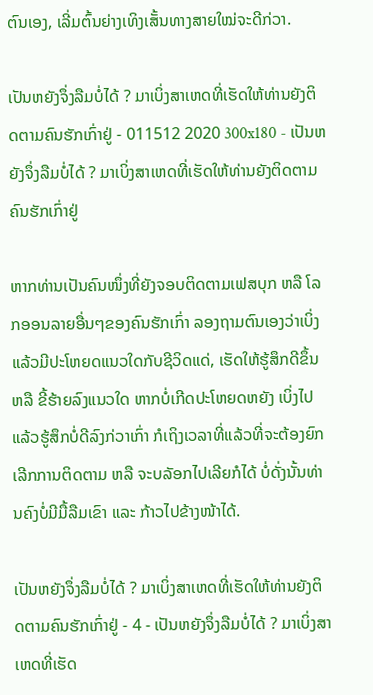ຕົນເອງ, ເລີ່ມຕົ້ນຍ່າງເທິງເສັ້ນທາງສາຍໃໝ່ຈະດີກ່ວາ.

ເປັນຫຍັງຈຶ່ງລືມບໍ່ໄດ້ ? ມາເບິ່ງສາເຫດທີ່ເຮັດໃຫ້ທ່ານຍັງຕິດຕາມຄົນຮັກເກົ່າຢູ່ - 011512 2020 300x180 - ເປັນຫຍັງຈຶ່ງລືມບໍ່ໄດ້ ? ມາເບິ່ງສາເຫດທີ່ເຮັດໃຫ້ທ່ານຍັງຕິດຕາມຄົນຮັກເກົ່າຢູ່

ຫາກທ່ານເປັນຄົນໜຶ່ງທີ່ຍັງຈອບຕິດຕາມເຟສບຸກ ຫລື ໂລກອອນລາຍອື່ນໆຂອງຄົນຮັກເກົ່າ ລອງຖາມຕົນເອງວ່າເບິ່ງແລ້ວມີປະໂຫຍດແນວໃດກັບຊີວິດແດ່, ເຮັດໃຫ້ຮູ້ສຶກດີຂຶ້ນ ຫລື ຂີ້ຮ້າຍລົງແນວໃດ ຫາກບໍ່ເກີດປະໂຫຍດຫຍັງ ເບິ່ງໄປແລ້ວຮູ້ສຶກບໍ່ດີລົງກ່ວາເກົ່າ ກໍເຖິງເວລາທີ່ແລ້ວທີ່ຈະຕ້ອງຍົກເລີກການຕິດຕາມ ຫລື ຈະບລັອກໄປເລີຍກໍໄດ້ ບໍ່ດັ່ງນັ້ນທ່ານຄົງບໍ່ມີມື້ລືມເຂົາ ແລະ ກ້າວໄປຂ້າງໜ້າໄດ້.

ເປັນຫຍັງຈຶ່ງລືມບໍ່ໄດ້ ? ມາເບິ່ງສາເຫດທີ່ເຮັດໃຫ້ທ່ານຍັງຕິດຕາມຄົນຮັກເກົ່າຢູ່ - 4 - ເປັນຫຍັງຈຶ່ງລືມບໍ່ໄດ້ ? ມາເບິ່ງສາເຫດທີ່ເຮັດ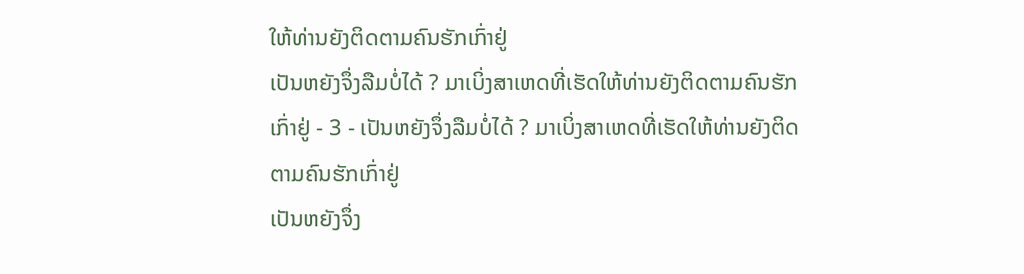ໃຫ້ທ່ານຍັງຕິດຕາມຄົນຮັກເກົ່າຢູ່
ເປັນຫຍັງຈຶ່ງລືມບໍ່ໄດ້ ? ມາເບິ່ງສາເຫດທີ່ເຮັດໃຫ້ທ່ານຍັງຕິດຕາມຄົນຮັກເກົ່າຢູ່ - 3 - ເປັນຫຍັງຈຶ່ງລືມບໍ່ໄດ້ ? ມາເບິ່ງສາເຫດທີ່ເຮັດໃຫ້ທ່ານຍັງຕິດຕາມຄົນຮັກເກົ່າຢູ່
ເປັນຫຍັງຈຶ່ງ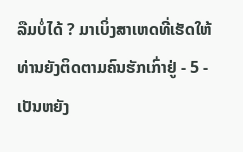ລືມບໍ່ໄດ້ ? ມາເບິ່ງສາເຫດທີ່ເຮັດໃຫ້ທ່ານຍັງຕິດຕາມຄົນຮັກເກົ່າຢູ່ - 5 - ເປັນຫຍັງ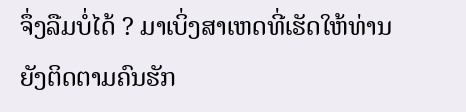ຈຶ່ງລືມບໍ່ໄດ້ ? ມາເບິ່ງສາເຫດທີ່ເຮັດໃຫ້ທ່ານຍັງຕິດຕາມຄົນຮັກ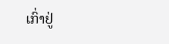ເກົ່າຢູ່